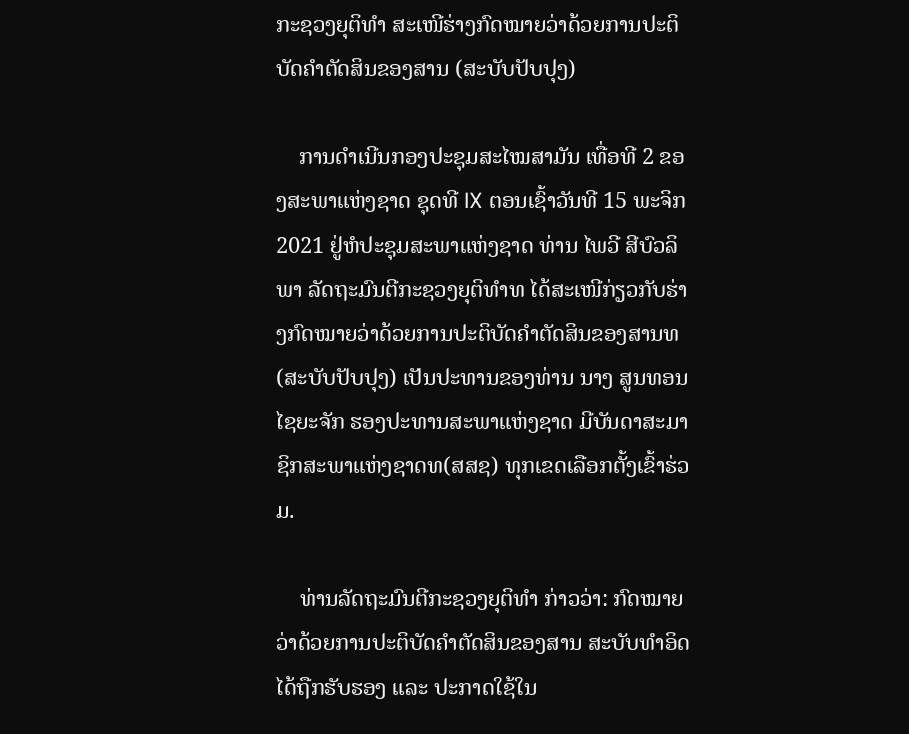ກະຊວງຍຸຕິທຳ ສະເໜີຮ່າງກົດໝາຍວ່າດ້ວຍການປະຕິບັດຄຳຕັດສິນຂອງສານ (ສະບັບປັບປຸງ)

    ການດໍາເນີນກອງປະຊຸມສະໄໝສາມັນ ເທື່ອທີ 2 ຂອງສະພາແຫ່ງຊາດ ຊຸດທີ IX ຕອນເຊົ້າວັນທີ 15 ພະຈິກ 2021 ຢູ່ຫໍປະຊຸມສະພາແຫ່ງຊາດ ທ່ານ ໄພວີ ສີບົວລິພາ ລັດຖະມົນຕີກະຊວງຍຸຕິທຳທ ໄດ້ສະເໜີກ່ຽວກັບຮ່າງກົດໝາຍວ່າດ້ວຍການປະຕິບັດຄຳຕັດສິນຂອງສານທ(ສະບັບປັບປຸງ) ເປັນປະທານຂອງທ່ານ ນາງ ສູນທອນ ໄຊຍະຈັກ ຮອງປະທານສະພາແຫ່ງຊາດ ມີບັນດາສະມາຊິກສະພາແຫ່ງຊາດທ(ສສຊ) ທຸກເຂດເລືອກຕັ້ງເຂົ້າຮ່ວມ.

    ທ່ານລັດຖະມົນຕີກະຊວງຍຸຕິທຳ ກ່າວວ່າ: ກົດໝາຍວ່າດ້ວຍການປະຕິບັດຄຳຕັດສິນຂອງສານ ສະບັບທຳອິດໄດ້ຖືກຮັບຮອງ ແລະ ປະກາດໃຊ້ໃນ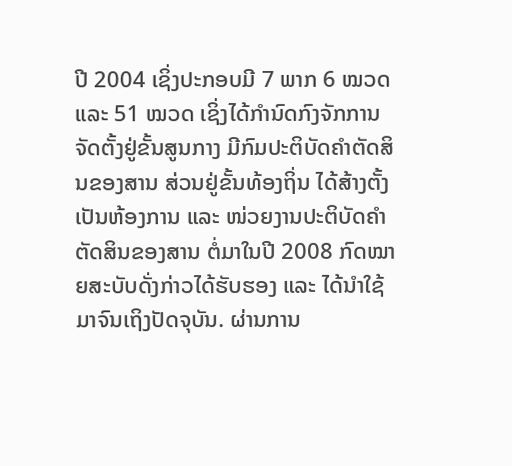ປີ 2004 ເຊິ່ງປະກອບມີ 7 ພາກ 6 ໝວດ ແລະ 51 ໝວດ ເຊິ່ງໄດ້ກຳນົດກົງຈັກການຈັດຕັ້ງຢູ່ຂັ້ນສູນກາງ ມີກົມປະຕິບັດຄຳຕັດສິນຂອງສານ ສ່ວນຢູ່ຂັ້ນທ້ອງຖິ່ນ ໄດ້ສ້າງຕັ້ງເປັນຫ້ອງການ ແລະ ໜ່ວຍງານປະຕິບັດຄຳຕັດສິນຂອງສານ ຕໍ່ມາໃນປີ 2008 ກົດໝາຍສະບັບດັ່ງກ່າວໄດ້ຮັບຮອງ ແລະ ໄດ້ນຳໃຊ້ມາຈົນເຖິງປັດຈຸບັນ. ຜ່ານການ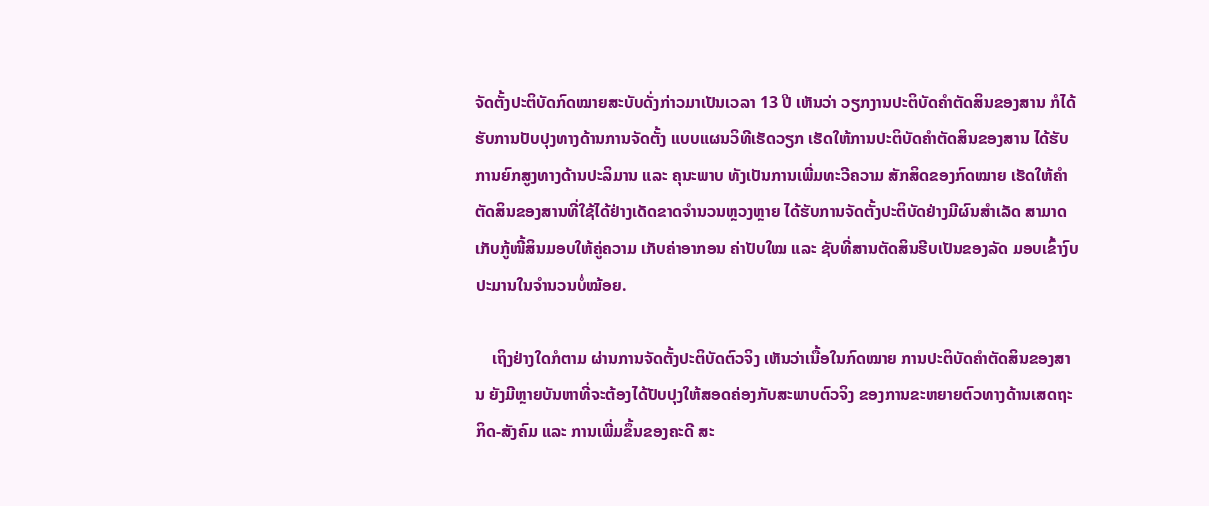ຈັດຕັ້ງປະຕິບັດກົດໝາຍສະບັບດັ່ງກ່າວມາເປັນເວລາ 13 ປີ ເຫັນວ່າ ວຽກງານປະຕິບັດຄຳຕັດສິນຂອງສານ ກໍໄດ້ຮັບການປັບປຸງທາງດ້ານການຈັດຕັ້ງ ແບບແຜນວິທີເຮັດວຽກ ເຮັດໃຫ້ການປະຕິບັດຄຳຕັດສິນຂອງສານ ໄດ້ຮັບການຍົກສູງທາງດ້ານປະລິມານ ແລະ ຄຸນະພາບ ທັງເປັນການເພີ່ມທະວີຄວາມ ສັກສິດຂອງກົດໝາຍ ເຮັດໃຫ້ຄຳຕັດສິນຂອງສານທີ່ໃຊ້ໄດ້ຢ່າງເດັດຂາດຈຳນວນຫຼວງຫຼາຍ ໄດ້ຮັບການຈັດຕັ້ງປະຕິບັດຢ່າງມີຜົນສຳເລັດ ສາມາດເກັບກູ້ໜີ້ສິນມອບໃຫ້ຄູ່ຄວາມ ເກັບຄ່າອາກອນ ຄ່າປັບໃໝ ແລະ ຊັບທີ່ສານຕັດສິນຮີບເປັນຂອງລັດ ມອບເຂົ້າງົບປະມານໃນຈຳນວນບໍ່ໝ້ອຍ.

    ເຖິງຢ່າງໃດກໍຕາມ ຜ່ານການຈັດຕັ້ງປະຕິບັດຕົວຈິງ ເຫັນວ່າເນື້ອໃນກົດໝາຍ ການປະຕິບັດຄຳຕັດສິນຂອງສານ ຍັງມີຫຼາຍບັນຫາທີ່ຈະຕ້ອງໄດ້ປັບປຸງໃຫ້ສອດຄ່ອງກັບສະພາບຕົວຈິງ ຂອງການຂະຫຍາຍຕົວທາງດ້ານເສດຖະກິດ-ສັງຄົມ ແລະ ການເພີ່ມຂຶ້ນຂອງຄະດີ ສະ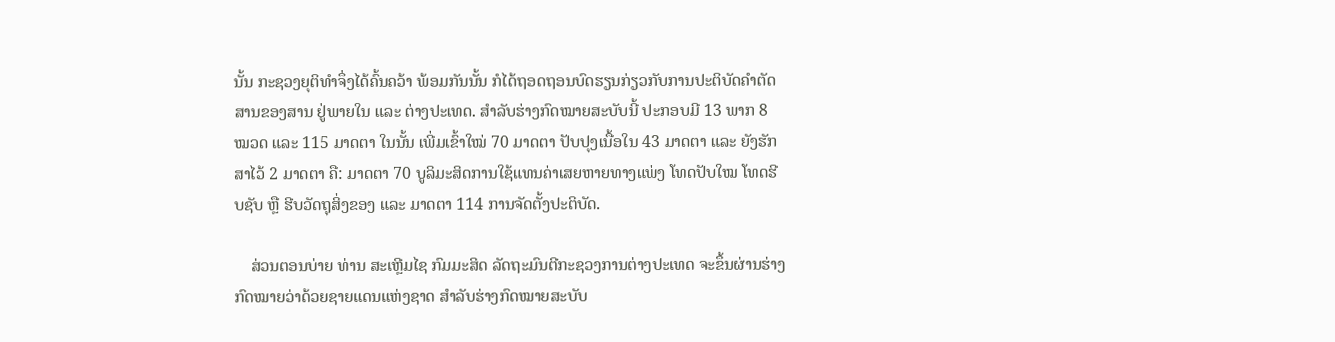ນັ້ນ ກະຊວງຍຸຕິທຳຈຶ່ງໄດ້ຄົ້ນຄວ້າ ພ້ອມກັນນັ້ນ ກໍໄດ້ຖອດຖອນບົດຮຽນກ່ຽວກັບການປະຕິບັດຄຳຕັດສານຂອງສານ ຢູ່ພາຍໃນ ແລະ ຕ່າງປະເທດ. ສຳລັບຮ່າງກົດໝາຍສະບັບນີ້ ປະກອບມີ 13 ພາກ 8 ໝວດ ແລະ 115 ມາດຕາ ໃນນັ້ນ ເພີ່ມເຂົ້າໃໝ່ 70 ມາດຕາ ປັບປຸງເນື້ອໃນ 43 ມາດຕາ ແລະ ຍັງຮັກສາໄວ້ 2 ມາດຕາ ຄື: ມາດຕາ 70 ບູລິມະສິດການໃຊ້ແທນຄ່າເສຍຫາຍທາງແພ່ງ ໂທດປັບໃໝ ໂທດຮີບຊັບ ຫຼື ຮີບວັດຖຸສິ່ງຂອງ ແລະ ມາດຕາ 114 ການຈັດຕັ້ງປະຕິບັດ.

    ສ່ວນຕອນບ່າຍ ທ່ານ ສະເຫຼີມໄຊ ກົມມະສິດ ລັດຖະມົນຕີກະຊວງການຕ່າງປະເທດ ຈະຂຶ້ນຜ່ານຮ່າງກົດໝາຍວ່າດ້ວຍຊາຍແດນແຫ່ງຊາດ ສຳລັບຮ່າງກົດໝາຍສະບັບ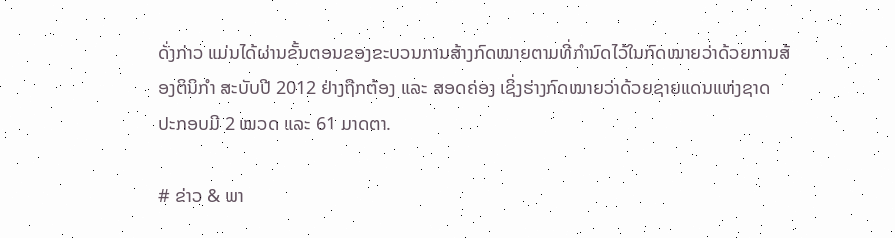ດັ່ງກ່າວ ແມ່ນໄດ້ຜ່ານຂັ້ນຕອນຂອງຂະບວນການສ້າງກົດໝາຍຕາມທີ່ກຳນົດໄວ້ໃນກົດໝາຍວ່າດ້ວຍການສ້ອງຕິນິກຳ ສະບັບປີ 2012 ຢ່າງຖືກຕ້ອງ ແລະ ສອດຄ່ອງ ເຊິ່ງຮ່າງກົດໝາຍວ່າດ້ວຍຊາຍແດນແຫ່ງຊາດ ປະກອບມີ 2 ໝວດ ແລະ 61 ມາດຕາ.

# ຂ່າວ & ພາ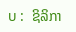ບ :  ຊິລິກາ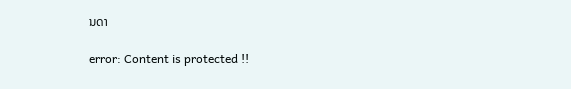ນດາ

error: Content is protected !!